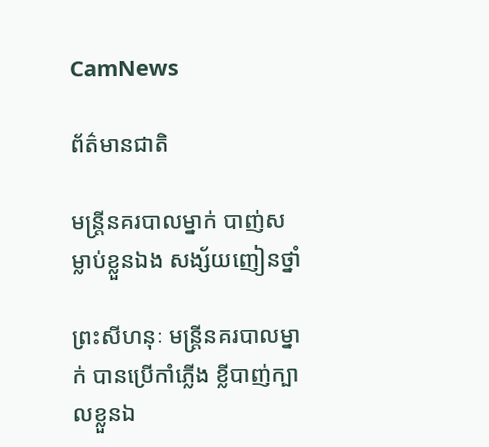CamNews

ព័ត៌មានជាតិ

មន្រ្តីនគរបាលម្នាក់ បាញ់សម្លាប់ខ្លួនឯង សង្ស័យញៀនថ្នាំ

ព្រះសីហនុៈ មន្រ្តីនគរបាលម្នាក់ បានប្រើកាំភ្លើង ខ្លីបាញ់ក្បាលខ្លួនឯ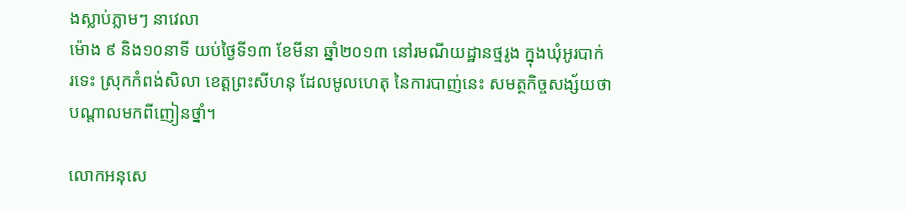ងស្លាប់ភ្លាមៗ នាវេលា
ម៉ោង ៩ និង១០នាទី យប់ថ្ងៃទី១៣ ខែមីនា ឆ្នាំ២០១៣ នៅរមណីយដ្ឋានថ្មរូង ក្នុងឃុំអូរបាក់
រទេះ ស្រុកកំពង់សិលា ខេត្តព្រះសីហនុ ដែលមូលហេតុ នៃការបាញ់នេះ សមត្ថកិច្ចសង្ស័យថា
បណ្តាលមកពីញៀនថ្នាំ។

លោកអនុសេ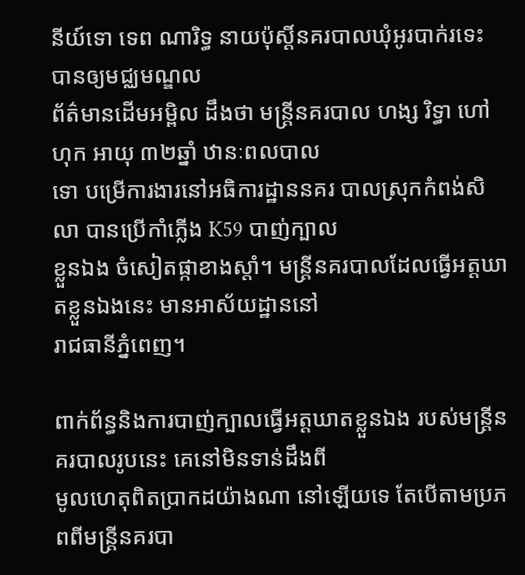នីយ៍ទោ ទេព ណារិទ្ធ នាយប៉ុស្តិ៍នគរបាលឃុំអូរបាក់រទេះ បានឲ្យមជ្ឈមណ្ឌល
ព័ត៌មានដើមអម្ពិល ដឹងថា មន្រ្តីនគរបាល ហង្ស រិទ្ធា ហៅហុក អាយុ ៣២ឆ្នាំ ឋានៈពលបាល
ទោ បម្រើការងារនៅអធិការដ្ឋាននគរ បាលស្រុកកំពង់សិលា បានប្រើកាំភ្លើង K59 បាញ់ក្បាល
ខ្លួនឯង ចំសៀតផ្កាខាងស្តាំ។ មន្រ្តីនគរបាលដែលធ្វើអត្តឃាតខ្លួនឯងនេះ មានអាស័យដ្ឋាននៅ
រាជធានីភ្នំពេញ។

ពាក់ព័ន្ធនិងការបាញ់ក្បាលធ្វើអត្តឃាតខ្លួនឯង របស់មន្រ្តីនគរបាលរូបនេះ គេនៅមិនទាន់ដឹងពី
មូលហេតុពិតប្រាកដយ៉ាងណា នៅឡើយទេ តែបើតាមប្រភពពីមន្រ្តីនគរបា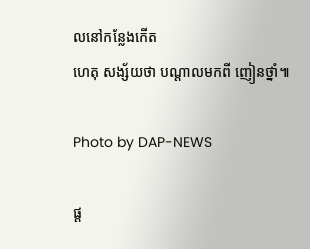លនៅកន្លែងកើត
ហេតុ សង្ស័យថា បណ្តាលមកពី ញៀនថ្នាំ៕

Photo by DAP-NEWS

ផ្ត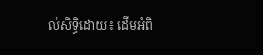ល់សិទ្ធិដោយ៖ ដើមអំពិ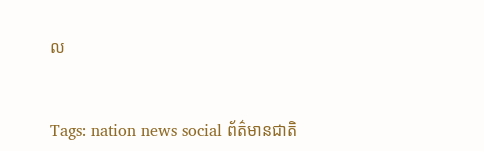ល


Tags: nation news social ព័ត៌មានជាតិ